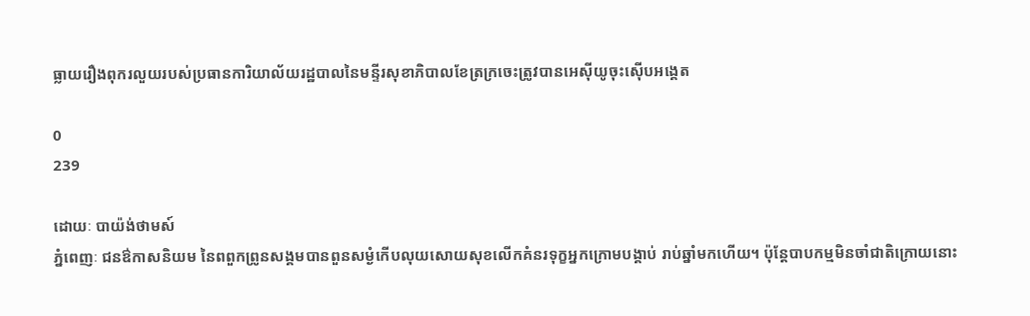ធ្លាយរឿងពុករលួយរបស់ប្រធានការិយាល័យរដ្ឋបាលនៃមន្ទីរសុខាភិបាលខែត្រក្រចេះត្រូវបានអេស៊ីយូចុះស៊ើបអង្គេត

0
239

ដោយៈ បាយ៉ង់ថាមស៍
ភ្នំពេញៈ ជនឳកាសនិយម នៃពពួកព្រូនសង្គមបានពួនសម្ងំកើបលុយសោយសុខលើកគំនរទុក្ខអ្នកក្រោមបង្គាប់ រាប់ឆ្នាំមកហើយ។ ប៉ុន្តែបាបកម្មមិនចាំជាតិក្រោយនោះ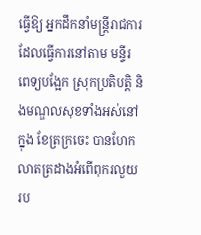ធ្វើឱ្យ អ្នកដឹកនាំមន្ត្រីរាជការ ដែលធ្វើការនៅតាម មន្ទីរ ពេទ្យបង្អែក ស្រុកប្រតិបត្តិ និងមណ្ឌលសុខទាំងអស់នៅក្នុង ខែត្រក្រចេះ បានហែកលាតត្រដាងអំពើពុករលួយ រប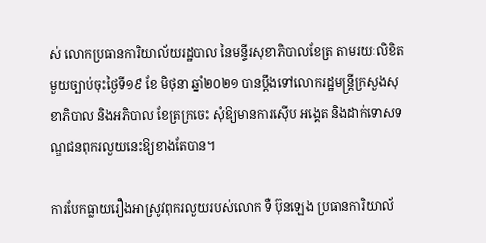ស់ លោកប្រធានការិយាល័យរដ្ឋបាល នៃមន្ទីរសុខាភិបាលខែត្រ តាមរយៈលិខិតមួយច្បាប់ចុះថ្ងៃទី១៩ ខែ មិថុនា ឆ្នាំ២០២១ បានប្ដឹងទៅលោករដ្ឋមន្ត្រីក្រសួងសុខាភិបាល និងអភិបាល ខែត្រក្រចេះ សុំឱ្យមានការស៊ើប អង្គេត និងដាក់ទោសទណ្ឌជនពុករលួយនេះឱ្យខាងតែបាន។

ការបែកធ្លាយរឿងអាស្រូវពុករលួយរបស់លោក ទឺ ប៊ុនឡេង ប្រធានការិយាល័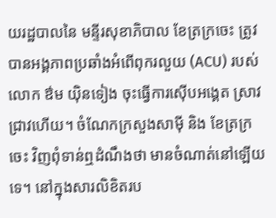យរដ្ឋបាលនៃ មន្ទីរសុខាភិបាល ខែត្រក្រចេះ ត្រូវបានអង្គភាពប្រឆាំងអំពើពុករលួយ (ACU) របស់លោក ឳម យ៉ិនទៀង ចុះធ្វើការស៊ើបអង្គេត ស្រាវជ្រាវហើយ។ ចំណែកក្រសួងសាម៉ី និង ខែត្រក្រចេះ វិញពុំទាន់ឮដំណឹងថា មានចំណាត់នៅឡើយទេ។ នៅក្នុងសារលិខិតរប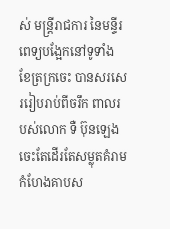ស់ មន្ត្រីរាជការ នៃមន្ទីរពេទ្យបង្អែកនៅទូទាំង ខែត្រក្រចេះ បានសរសេររៀបរាប់ពីចរឹក ពាលរបស់លោក ទឺ ប៊ុនឡេង ចេះតែដើរតែសម្លុតគំរាមកំហែងគាបស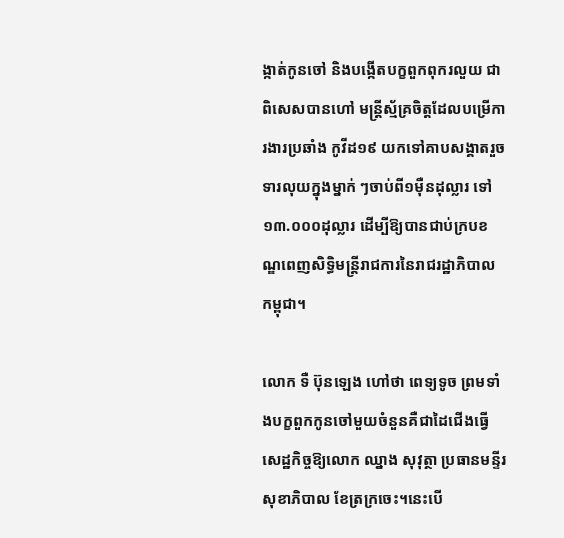ង្កាត់កូនចៅ និងបង្កើតបក្ខពួកពុករលួយ ជាពិសេសបានហៅ មន្ត្រីស្ម័គ្រចិត្តដែលបម្រើការងារប្រឆាំង កូវីដ១៩ យកទៅគាបសង្គាតរួចទារលុយក្នុងម្នាក់ ៗចាប់ពី១ម៉ឺនដុល្លារ ទៅ១៣.០០០ដុល្លារ ដើម្បីឱ្យបានជាប់ក្របខណ្ឌពេញសិទ្ធិមន្ត្រីរាជការនៃរាជរដ្ឋាភិបាល កម្ពុជា។

លោក ទឺ ប៊ុនឡេង ហៅថា ពេទ្យទូច ព្រមទាំងបក្ខពួកកូនចៅមួយចំនួនគឺជាដៃជើងធ្វើសេដ្ឋកិច្ចឱ្យលោក ឈ្នាង សុវុត្ថា ប្រធានមន្ទីរសុខាភិបាល ខែត្រក្រចេះ។នេះបើ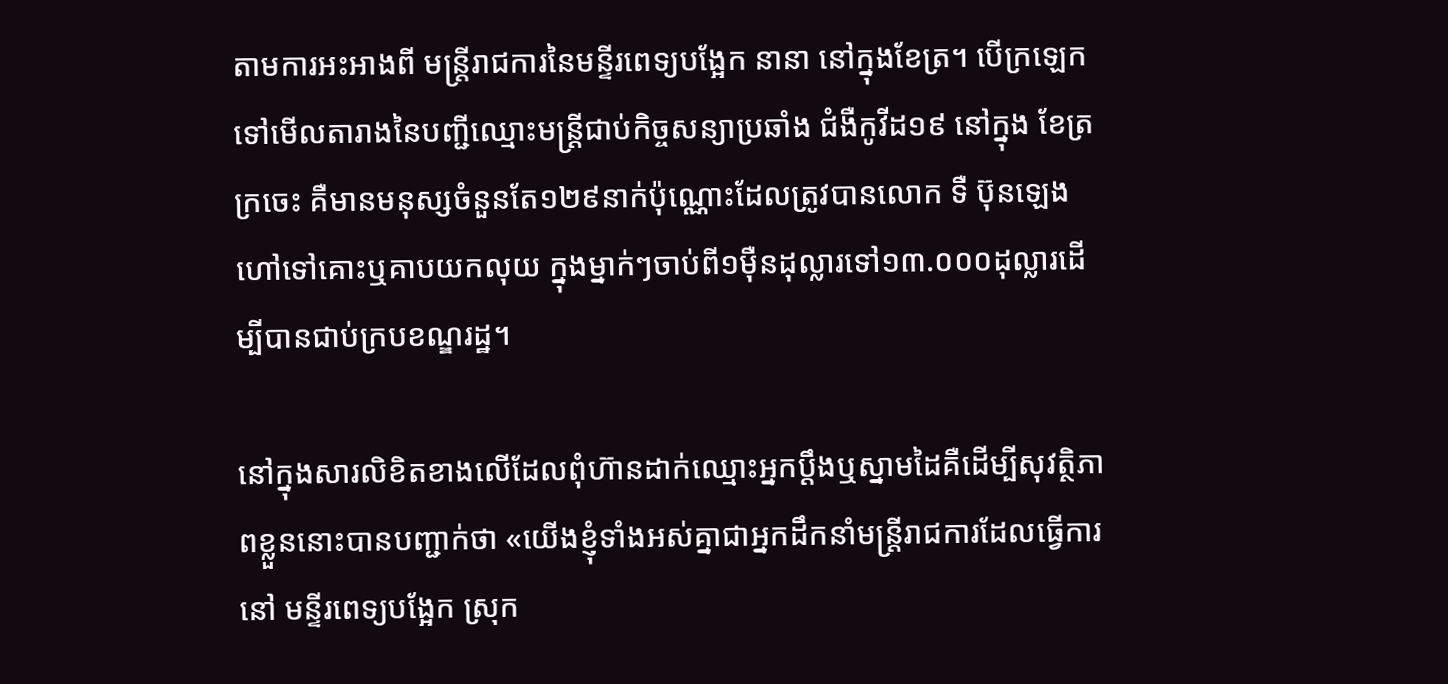តាមការអះអាងពី មន្ត្រីរាជការនៃមន្ទីរពេទ្យបង្អែក នានា នៅក្នុងខែត្រ។ បើក្រឡេកទៅមើលតារាងនៃបញ្ជីឈ្មោះមន្ត្រីជាប់កិច្ចសន្យាប្រឆាំង ជំងឺកូវីដ១៩ នៅក្នុង ខែត្រ ក្រចេះ គឺមានមនុស្សចំនួនតែ១២៩នាក់ប៉ុណ្ណោះដែលត្រូវបានលោក ទឺ ប៊ុនឡេង ហៅទៅគោះឬគាបយកលុយ ក្នុងម្នាក់ៗចាប់ពី១ម៉ឺនដុល្លារទៅ១៣.០០០ដុល្លារដើម្បីបានជាប់ក្របខណ្ឌរដ្ឋ។

នៅក្នុងសារលិខិតខាងលើដែលពុំហ៊ានដាក់ឈ្មោះអ្នកប្ដឹងឬស្នាមដៃគឺដើម្បីសុវត្ថិភាពខ្លួននោះបានបញ្ជាក់ថា «យើងខ្ញុំទាំងអស់គ្នាជាអ្នកដឹកនាំមន្ត្រីរាជការដែលធ្វើការនៅ មន្ទីរពេទ្យបង្អែក ស្រុក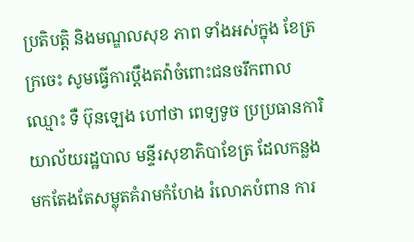ប្រតិបត្តិ និងមណ្ឌលសុខ ភាព ទាំងអស់ក្នុង ខែត្រក្រចេះ សូមធ្វើការប្ដឹងតវ៉ាចំពោះជនចរឹកពាលឈ្មោះ ទឺ ប៊ុនឡេង ហៅថា ពេទ្យទូច ប្រប្រធានការិយាល័យរដ្ឋបាល មន្ទីរសុខាភិបាខែត្រ ដែលកន្លងមកតែងតែសម្លុតគំរាមកំហែង រំលោភបំពាន ការ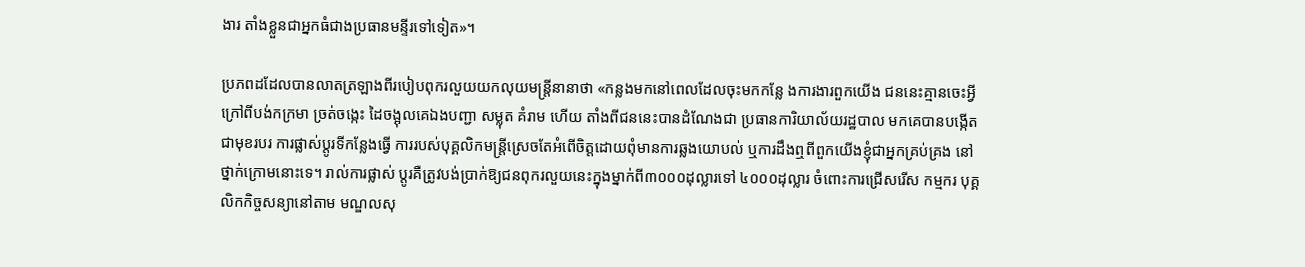ងារ តាំងខ្លួនជាអ្នកធំជាងប្រធានមន្ទីរទៅទៀត»។

ប្រភពដដែលបានលាតត្រឡាងពីរបៀបពុករលួយយកលុយមន្ត្រីនានាថា «កន្លងមកនៅពេលដែលចុះមកកន្លែ ងការងារពួកយើង ជននេះគ្មានចេះអ្វីក្រៅពីបង់កក្រមា ច្រត់ចង្កេះ ដៃចង្អុលគេឯងបញ្ជា សម្លុត គំរាម ហើយ តាំងពីជននេះបានដំណែងជា ប្រធានការិយាល័យរដ្ឋបាល មកគេបានបង្កើតជាមុខរបរ ការផ្លាស់ប្តូរទីកន្លែងធ្វើ ការរបស់បុគ្គលិកមន្ត្រីស្រេចតែអំពើចិត្តដោយពុំមានការឆ្លងយោបល់ ឬការដឹងឮពីពួកយើងខ្ញុំជាអ្នកគ្រប់គ្រង នៅថ្នាក់ក្រោមនោះទេ។ រាល់ការផ្លាស់ ប្តូរគឺត្រូវបង់ប្រាក់ឱ្យជនពុករលួយនេះក្នុងម្នាក់ពី៣០០០ដុល្លារទៅ ៤០០០ដុល្លារ ចំពោះការជ្រើសរើស កម្មករ បុគ្គលិកកិច្ចសន្យានៅតាម មណ្ឌលសុ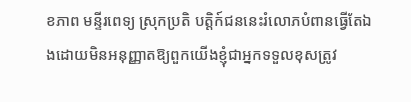ខភាព មន្ទីរពេទ្យ ស្រុកប្រតិ បត្តិក៍ជននេះរំលោភបំពានធ្វើតែឯងដោយមិនអនុញ្ញាតឱ្យពួកយើងខ្ញុំជាអ្នកទទួលខុសត្រូវ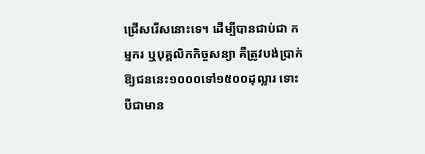ជ្រើសរើសនោះទេ។ ដើម្បីបានជាប់ជា កម្មករ ឬបុគ្គលិកកិច្ចសន្យា គឺត្រូវបង់ប្រាក់ឱ្យជននេះ១០០០ទៅ១៥០០ដុល្លារ ទោះបីជាមាន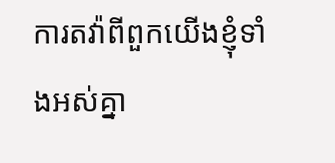ការតវ៉ាពីពួកយើងខ្ញុំទាំងអស់គ្នា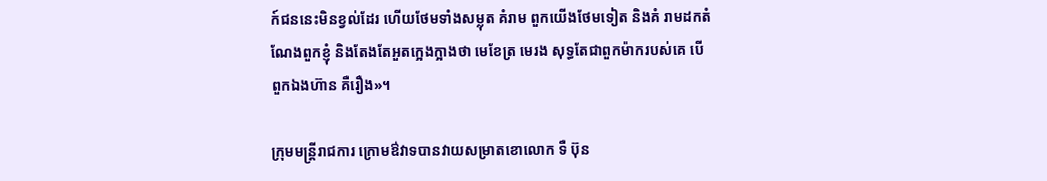ក៍ជននេះមិនខ្វល់ដែរ ហើយថែមទាំងសម្លុត គំរាម ពួកយើងថែមទៀត និងគំ រាមដកតំណែងពួកខ្ញុំ និងតែងតែអួតក្អេងក្អាងថា មេខែត្រ មេរង សុទ្ធតែជាពួកម៉ាករបស់គេ បើពួកឯងហ៊ាន គឺរឿង»។

ក្រុមមន្ត្រីរាជការ ក្រោមឳវាទបានវាយសម្រាតខោលោក ទឺ ប៊ុន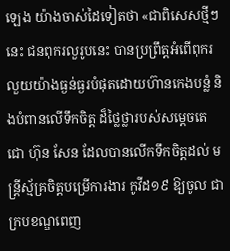ឡេង យ៉ាងចាស់ដៃទៀតថា «ជាពិសេសថ្មីៗ នេះ ជនពុករលួរូបនេះ បានប្រព្រឹត្តអំពើពុករលួយយ៉ាងធ្ងន់ធ្ងរបំផុតដោយហ៊ានកេងបន្លំ និងបំពានលើទឹកចិត្ត ដ៏ថ្លៃថ្លារបស់សម្ដេចតេជោ ហ៊ុន សែន ដែលបានលើកទឹកចិត្តដល់ មន្ត្រីស្ម័គ្រចិត្តបម្រើការងារ កូវីដ១៩ ឱ្យចូល ជាក្របខណ្ឌពេញ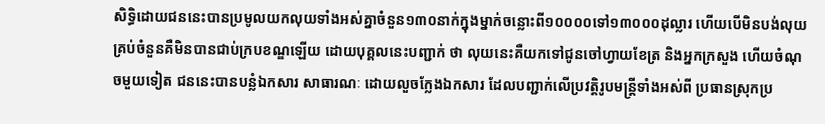សិទ្ធិដោយជននេះបានប្រមូលយកលុយទាំងអស់គ្នាចំនួន១៣០នាក់ក្នុងម្នាក់ចន្លោះពី១០០០០ទៅ១៣០០០ដុល្លារ ហើយបើមិនបង់លុយគ្រប់ចំនួនគឺមិនបានជាប់ក្របខណ្ឌឡើយ ដោយបុគ្គលនេះបញ្ជាក់ ថា លុយនេះគឺយកទៅជូនចៅហ្វាយខែត្រ និងអ្នកក្រសួង ហើយចំណុចមួយទៀត ជននេះបានបន្លំឯកសារ សាធារណៈ ដោយលួចក្លែងឯកសារ ដែលបញ្ជាក់លើប្រវត្តិរូបមន្ត្រីទាំងអស់ពី ប្រធានស្រុកប្រ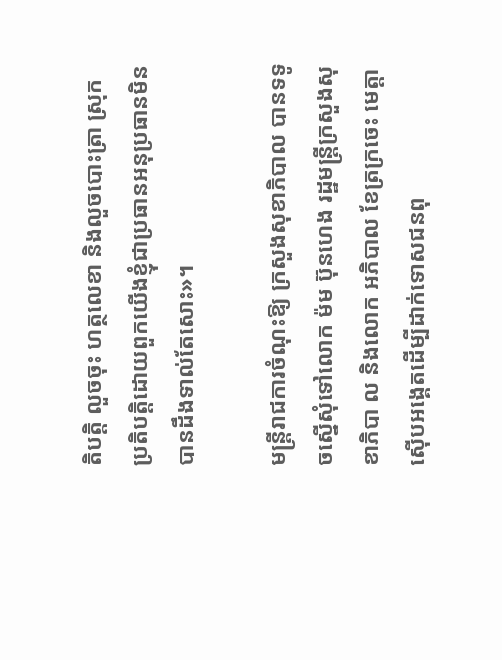តិបត្តិ លួចចុះ ហត្ថលេខា និងលួចបោះត្រា ស្រុកប្រតិបត្តិដោយពួកយើងខ្ញុំជាប្រធានអនុប្រធានមិនបានដឹងទាល់តែសោះ»។

មន្ត្រីរាជការចំណុះឱ្យ ក្រសួងសុខាភិបាល បានទទូចស្នើសុំទៅលោក ម៉ម ប៊ុនហេង រដ្ឋមន្ត្រីក្រសួងសុខាភិបា ល និងលោក អភិបាល ខែត្រក្រចេះ មេត្តាស៊ើបអង្គេតដើម្បីដាក់ទោសជនពុ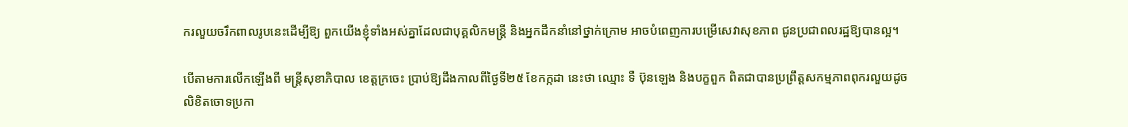ករលួយចរឹកពាលរូបនេះដើម្បីឱ្យ ពួកយើងខ្ញុំទាំងអស់គ្នាដែលជាបុគ្គលិកមន្ត្រី និងអ្នកដឹកនាំនៅថ្នាក់ក្រោម អាចបំពេញការបម្រើសេវាសុខភាព ជូនប្រជាពលរដ្ឋឱ្យបានល្អ។

បើតាមការលើកឡើងពី មន្ត្រីសុខាភិបាល ខេត្តក្រចេះ ប្រាប់ឱ្យដឹងកាលពីថ្ងៃទី២៥ ខែកក្កដា នេះថា ឈ្មោះ ទឺ ប៊ុនឡេង និងបក្ខពួក ពិតជាបានប្រព្រឹត្តសកម្មភាពពុករលួយដូចលិខិតចោទប្រកា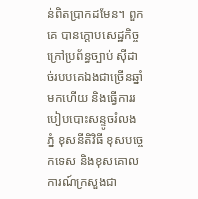ន់ពិតប្រាកដមែន។ ពួកគេ បានក្ដោបសេដ្ឋកិច្ចក្រៅប្រព័ន្ធច្បាប់ ស៊ីដាច់របបគេឯងជាច្រើនឆ្នាំមកហើយ និងធ្វើការរបៀបបោះសន្ទូចរំលងភ្នំ ខុសនីតិវិធី ខុសបច្ចេកទេស និងខុសគោលការណ៍ក្រសួងជា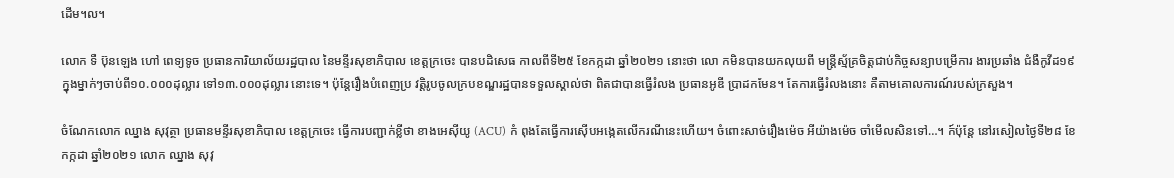ដើម។ល។

លោក ទឺ ប៊ុនឡេង ហៅ ពេទ្យទូច ប្រធានការិយាល័យរដ្ឋបាល នៃមន្ទីរសុខាភិបាល ខេត្តក្រចេះ បានបដិសេធ កាលពីទី២៥ ខែកក្កដា ឆ្នាំ២០២១ នោះថា លោ កមិនបានយកលុយពី មន្ត្រីស្ម័គ្រចិត្តជាប់កិច្ចសន្យាបម្រើការ ងារប្រឆាំង ជំងឺកូវីដ១៩ ក្នុងម្នាក់ៗចាប់ពី១០.០០០ដុល្លារ ទៅ១៣.០០០ដុល្លារ នោះទេ។ ប៉ុន្តែរឿងបំពេញប្រ វត្តិរូបចូលក្របខណ្ឌរដ្ឋបានទទួលស្គាល់ថា ពិតជាបានធ្វើរំលង ប្រធានអូឌី ប្រាដកមែន។ តែការធ្វើរំលងនោះ គឺតាមគោលការណ៍របស់ក្រសួង។

ចំណែកលោក ឈ្នាង សុវុត្ថា ប្រធានមន្ទីរសុខាភិបាល ខេត្តក្រចេះ ធ្វើការបញ្ជាក់ខ្លីថា ខាងអេស៊ីយូ (ACU) កំ ពុងតែធ្វើការស៊ើបអង្កេតលើករណីនេះហើយ។ ចំពោះសាច់រឿងម៉េច អីយ៉ាងម៉េច ចាំមើលសិនទៅ…។ ក៍ប៉ុន្តែ នៅរសៀលថ្ងៃទី២៨ ខែកក្កដា ឆ្នាំ២០២១ លោក ឈ្នាង សុវុ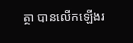ត្ថា បានលើកឡើងរ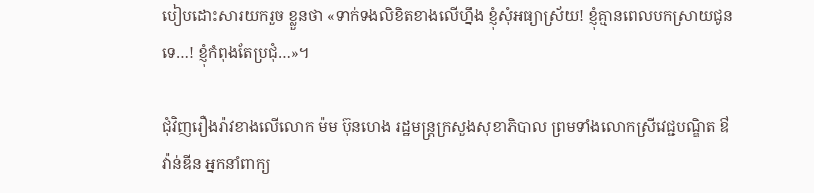បៀបដោះសារយករួច ខ្លួនថា «ទាក់ទងលិខិតខាងលើហ្នឹង ខ្ញុំសុំអធ្យាស្រ័យ! ខ្ញុំគ្មានពេលបកស្រាយជូនទេ…! ខ្ញុំកំពុងតែប្រជុំ…»។

ជុំវិញរឿងរ៉ាវខាងលើលោក ម៉ម ប៊ុនហេង រដ្ឋមន្ត្រក្រសួងសុខាភិបាល ព្រមទាំងលោកស្រីវេជ្ជបណ្ឌិត ឳ វ៉ាន់ឌីន អ្នកនាំពាក្យ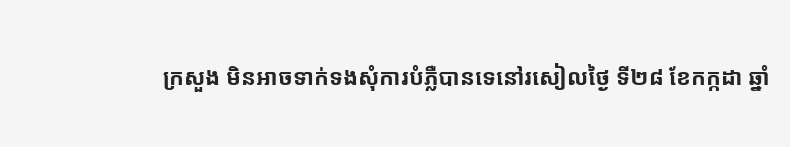ក្រសួង មិនអាចទាក់ទងសុំការបំភ្លឺបានទេនៅរសៀលថ្ងៃ ទី២៨ ខែកក្កដា ឆ្នាំ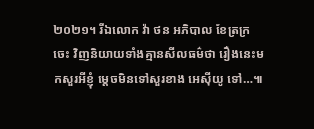២០២១។ រីឯលោក វ៉ា ថន អភិបាល ខែត្រក្រចេះ វិញនិយាយទាំងគ្មានសីលធម៌ថា រឿងនេះមកសួរអីខ្ញុំ ម្ដេចមិនទៅសួរខាង អេស៊ីយូ ទៅ…៕